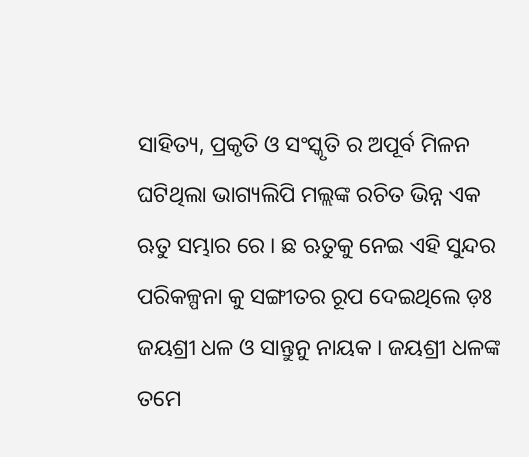ସାହିତ୍ୟ, ପ୍ରକୃତି ଓ ସଂସ୍କୃତି ର ଅପୂର୍ବ ମିଳନ ଘଟିଥିଲା ଭାଗ୍ୟଲିପି ମଲ୍ଲଙ୍କ ରଚିତ ଭିନ୍ନ ଏକ ଋତୁ ସମ୍ଭାର ରେ । ଛ ଋତୁକୁ ନେଇ ଏହି ସୁନ୍ଦର ପରିକଳ୍ପନା କୁ ସଙ୍ଗୀତର ରୂପ ଦେଇଥିଲେ ଡ଼ଃ ଜୟଶ୍ରୀ ଧଳ ଓ ସାନ୍ତୁନୁ ନାୟକ । ଜୟଶ୍ରୀ ଧଳଙ୍କ ତମେ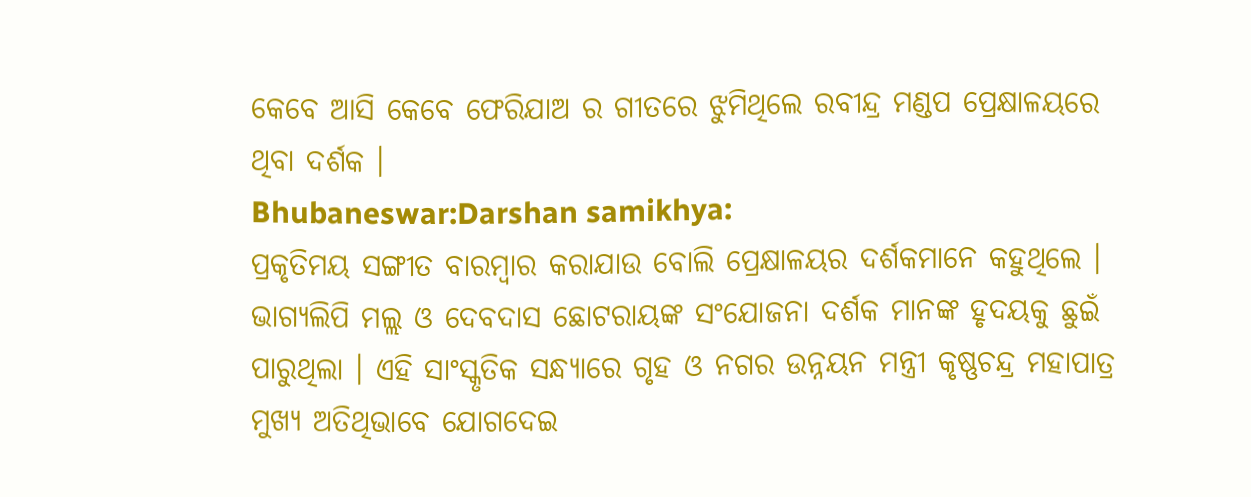କେବେ ଆସି କେବେ ଫେରିଯାଅ ର ଗୀତରେ ଝୁମିଥିଲେ ରବୀନ୍ଦ୍ର ମଣ୍ଡପ ପ୍ରେକ୍ଷାଳୟରେ ଥିବା ଦର୍ଶକ ।
Bhubaneswar:Darshan samikhya:
ପ୍ରକୃତିମୟ ସଙ୍ଗୀତ ବାରମ୍ବାର କରାଯାଉ ବୋଲି ପ୍ରେକ୍ଷାଳୟର ଦର୍ଶକମାନେ କହୁଥିଲେ । ଭାଗ୍ୟଲିପି ମଲ୍ଲ ଓ ଦେବଦାସ ଛୋଟରାୟଙ୍କ ସଂଯୋଜନା ଦର୍ଶକ ମାନଙ୍କ ହୃଦୟକୁ ଛୁଇଁ ପାରୁଥିଲା । ଏହି ସାଂସ୍କୃତିକ ସନ୍ଧ୍ୟାରେ ଗୃହ ଓ ନଗର ଉନ୍ନୟନ ମନ୍ତ୍ରୀ କୃଷ୍ଣଚନ୍ଦ୍ର ମହାପାତ୍ର ମୁଖ୍ୟ ଅତିଥିଭାବେ ଯୋଗଦେଇ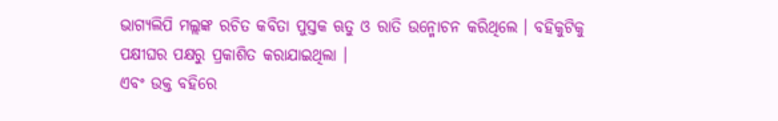ଭାଗ୍ୟଲିପି ମଲ୍ଲଙ୍କ ରଚିତ କବିତା ପୁସ୍ତକ ଋତୁ ଓ ରାତି ଉନ୍ମୋଚନ କରିଥିଲେ । ବହିକୁଟିକୁ ପକ୍ଷୀଘର ପକ୍ଷରୁ ପ୍ରକାଶିତ କରାଯାଇଥିଲା ।
ଏବଂ ଉକ୍ତ ବହିରେ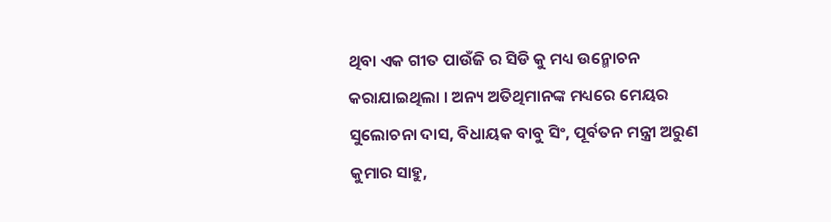ଥିବା ଏକ ଗୀତ ପାଉଁଜି ର ସିଡି କୁ ମଧ୍ୟ ଉନ୍ମୋଚନ କରାଯାଇଥିଲା । ଅନ୍ୟ ଅତିଥିମାନଙ୍କ ମଧ୍ୟରେ ମେୟର ସୁଲୋଚନା ଦାସ, ବିଧାୟକ ବାବୁ ସିଂ, ପୂର୍ବତନ ମନ୍ତ୍ରୀ ଅରୁଣ କୁମାର ସାହୁ,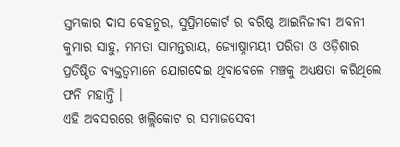ସ୍ତମ୍ଭକାର ଦାସ ବେହନୁର, ସୁପ୍ରିମକୋର୍ଟ ର ବରିଷ୍ଠ ଆଇନିଜୀବୀ ଅବନୀ କୁମାର ସାହୁ, ମମତା ସାମନ୍ତରାୟ, ଜ୍ୟୋଷ୍ନାମୟୀ ପରିଡା ଓ ଓଡ଼ିଶାର ପ୍ରତିଷ୍ଠିତ ବ୍ୟକ୍ତତ୍ୱମାନେ ଯୋଗଦେଇ ଥିବାବେଳେ ମଞ୍ଚକୁ ଅଧ୍ୟକ୍ଷତା କରିଥିଲେ ଫନି ମହାନ୍ତି ।
ଏହି ଅବସରରେ ଖଲ୍ଲିକୋଟ ର ସମାଜସେବୀ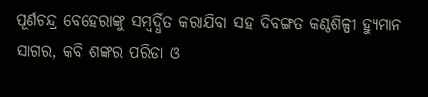ପୂର୍ଣଚନ୍ଦ୍ର ବେହେରାଙ୍କୁ ସମ୍ବର୍ଦ୍ଧିତ କରାଯିବା ସହ ଦିବଙ୍ଗତ କଣ୍ଠଶିଳ୍ପୀ ହ୍ୟୁମାନ ସାଗର, କବି ଶଙ୍କର ପରିଡା ଓ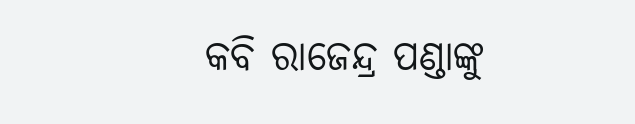କବି ରାଜେନ୍ଦ୍ର ପଣ୍ଡାଙ୍କୁ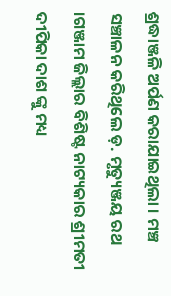ଶ୍ରଦ୍ଧାଞ୍ଜଳି ଅର୍ପଣ କରାଯାଇଥିଲା । ମଞ୍ଚ ସଞ୍ଚାଳନ କରିଥିଲେ ଡ଼. ମୃତ୍ୟୁଞ୍ଜୟ ରଥ ।ଗଞ୍ଜାମ ଜିଲ୍ଲାର ବିଶିଷ୍ଟ ନାଟ୍ୟକାର ଶ୍ରୀମତୀ ଦୀପିକା ଦାଶ ଙ୍କୁ ମଧ୍ୟ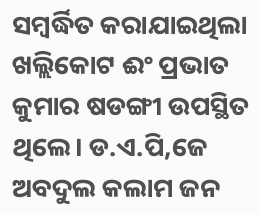ସମ୍ବର୍ଦ୍ଧିତ କରାଯାଇଥିଲା ଖଲ୍ଲିକୋଟ ଈଂ ପ୍ରଭାତ କୁମାର ଷଡଙ୍ଗୀ ଉପସ୍ଥିତ ଥିଲେ। ଡ.ଏ.ପି,ଜେ ଅବଦୁଲ କଲାମ ଜନ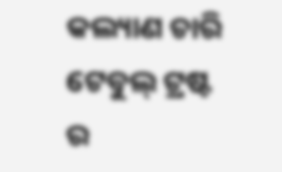କଲ୍ୟାଣ ଚାରି ଟେବୁଲ୍ ଟ୍ରଷ୍ଟ ର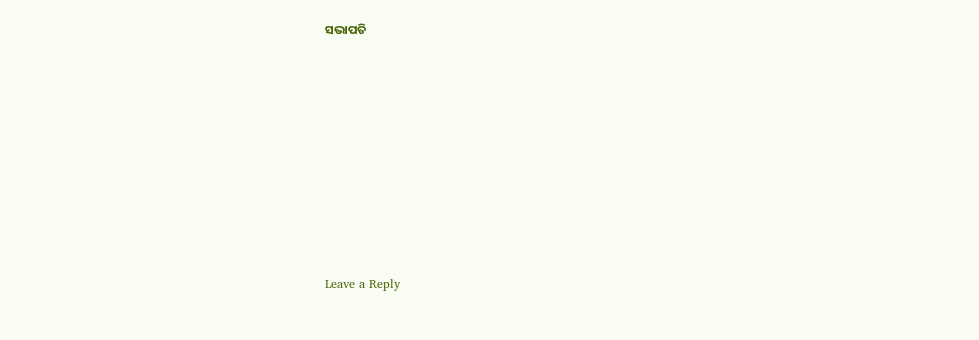ସଭାପତି












Leave a Reply